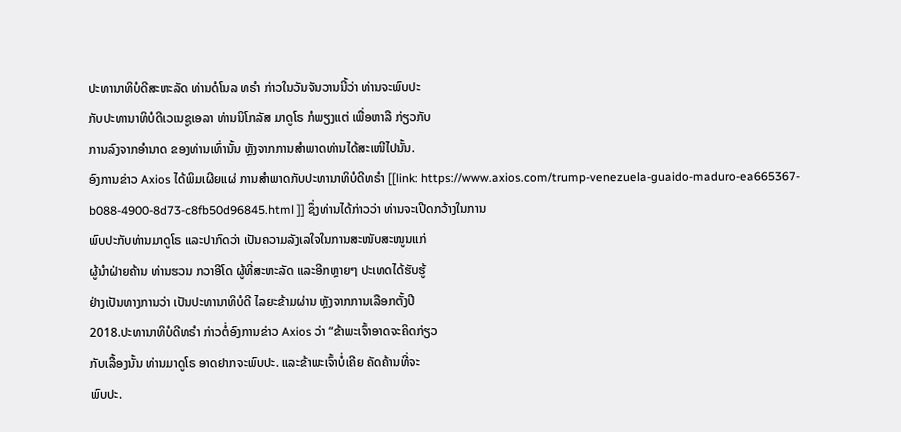ປະທານາທິບໍດີສະຫະລັດ ທ່ານດໍໂນລ ທຣໍາ ກ່າວໃນວັນຈັນວານນີ້ວ່າ ທ່ານຈະພົບປະ
ກັບປະທານາທິບໍດີເວເນຊູເອລາ ທ່ານນິໂກລັສ ມາດູໂຣ ກໍພຽງແຕ່ ເພື່ອຫາລື ກ່ຽວກັບ
ການລົງຈາກອຳນາດ ຂອງທ່ານເທົ່ານັ້ນ ຫຼັງຈາກການສໍາພາດທ່ານໄດ້ສະເໜີໄປນັ້ນ.
ອົງການຂ່າວ Axios ໄດ້ພິມເຜີຍແຜ່ ການສຳພາດກັບປະທານາທິບໍດີທຣໍາ [[link: https://www.axios.com/trump-venezuela-guaido-maduro-ea665367-b088-4900-8d73-c8fb50d96845.html ]] ຊຶ່ງທ່ານໄດ້ກ່າວວ່າ ທ່ານຈະເປີດກວ້າງໃນການ
ພົບປະກັບທ່ານມາດູໂຣ ແລະປາກົດວ່າ ເປັນຄວາມລັງເລໃຈໃນການສະໜັບສະໜູນແກ່
ຜູ້ນຳຝ່າຍຄ້ານ ທ່ານຮວນ ກວາອີໂດ ຜູ້ທີ່ສະຫະລັດ ແລະອີກຫຼາຍໆ ປະເທດໄດ້ຮັບຮູ້
ຢ່າງເປັນທາງການວ່າ ເປັນປະທານາທິບໍດີ ໄລຍະຂ້າມຜ່ານ ຫຼັງຈາກການເລືອກຕັ້ງປີ
2018.ປະທານາທິບໍດີທຣໍາ ກ່າວຕໍ່ອົງການຂ່າວ Axios ວ່າ “ຂ້າພະເຈົ້າອາດຈະຄິດກ່ຽວ
ກັບເລື້ອງນັ້ນ ທ່ານມາດູໂຣ ອາດຢາກຈະພົບປະ. ແລະຂ້າພະເຈົ້າບໍ່ເຄີຍ ຄັດຄ້ານທີ່ຈະ
ພົບປະ.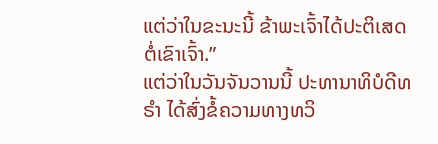ແຕ່ວ່າໃນຂະນະນີ້ ຂ້າພະເຈົ້າໄດ້ປະຕິເສດຕໍ່ເຂົາເຈົ້າ.”
ແຕ່ວ່າໃນວັນຈັນວານນີ້ ປະທານາທິບໍດີທຣໍາ ໄດ້ສົ່ງຂໍ້ຄວາມທາງທວິ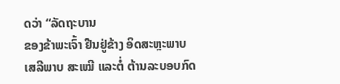ດວ່າ “ລັດຖະບານ
ຂອງຂ້າພະເຈົ້າ ຢືນຢູ່ຂ້າງ ອິດສະຫຼະພາບ ເສລີພາບ ສະເໝີ ແລະຕໍ່ ຕ້ານລະບອບກົດ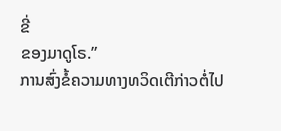ຂີ່
ຂອງມາດູໂຣ.”
ການສົ່ງຂໍ້ຄວາມທາງທວິດເຕີກ່າວຕໍ່ໄປ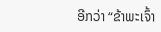ອີກວ່າ “ຂ້າພະເຈົ້າ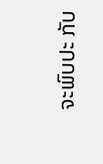ຈະພົບປະ ກັບ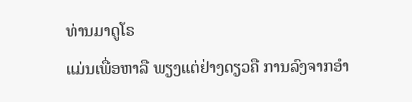ທ່ານມາດູໂຣ
ແມ່ນເພື່ອຫາລື ພຽງແຕ່ຢ່າງດຽວຄື ການລົງຈາກອຳ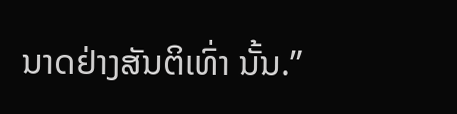ນາດຢ່າງສັນຕິເທົ່າ ນັ້ນ.”